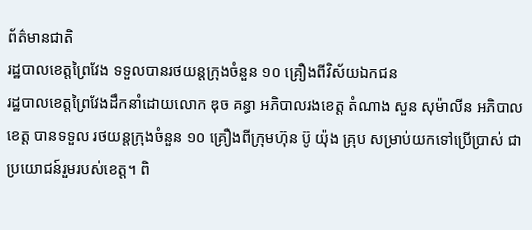ព័ត៌មានជាតិ
រដ្ឋបាលខេត្តព្រៃវែង ទទួលបានរថយន្តក្រុងចំនួន ១០ គ្រឿងពីវិស័យឯកជន
រដ្ឋបាលខេត្តព្រៃវែងដឹកនាំដោយលោក ឌុច គន្ធា អភិបាលរងខេត្ត តំណាង សួន សុម៉ាលីន អភិបាលខេត្ត បានទទួល រថយន្តក្រុងចំនួន ១០ គ្រឿងពីក្រុមហ៊ុន ប៊ូ យ៉ុង គ្រុប សម្រាប់យកទៅប្រើប្រាស់ ជាប្រយោជន៍រួមរបស់ខេត្ត។ ពិ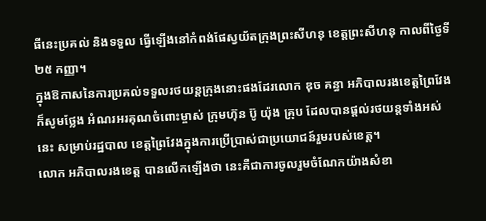ធីនេះប្រគល់ និងទទួល ធ្វើឡើងនៅកំពង់ផែស្វយ័តក្រុងព្រះសីហនុ ខេត្តព្រះសីហនុ កាលពីថ្ងៃទី ២៥ កញ្ញា។
ក្នុងឱកាសនៃការប្រគល់ទទួលរថយន្តក្រុងនោះផងដែរលោក ឌុច គន្ធា អភិបាលរងខេត្តព្រៃវែង ក៏សូមថ្លែង អំណរអរគុណចំពោះម្ចាស់ ក្រុមហ៊ុន ប៊ូ យ៉ុង គ្រុប ដែលបានផ្ដល់រថយន្តទាំងអស់នេះ សម្រាប់រដ្ឋបាល ខេត្តព្រៃវែងក្នុងការប្រើប្រាស់ជាប្រយោជន៍រួមរបស់ខេត្ត។
លោក អភិបាលរងខេត្ត បានលើកឡើងថា នេះគឺជាការចូលរួមចំណែកយ៉ាងសំខា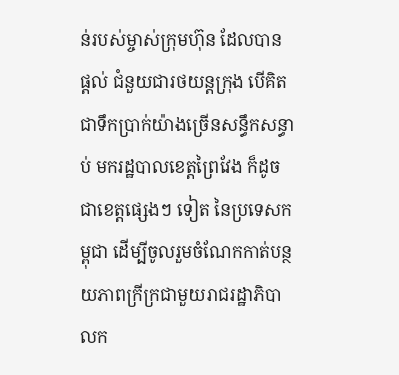ន់របស់ម្ចាស់ក្រុមហ៊ុន ដែលបាន ផ្តល់ ជំនួយជារថយន្តក្រុង បើគិតជាទឹកប្រាក់យ៉ាងច្រើនសន្ធឹកសន្ធាប់ មករដ្ឋបាលខេត្តព្រៃវែង ក៏ដូចជាខេត្តផ្សេងៗ ទៀត នៃប្រទេសកម្ពុជា ដើម្បីចូលរួមចំណែកកាត់បន្ថយភាពក្រីក្រជាមួយរាជរដ្ឋាភិបាលក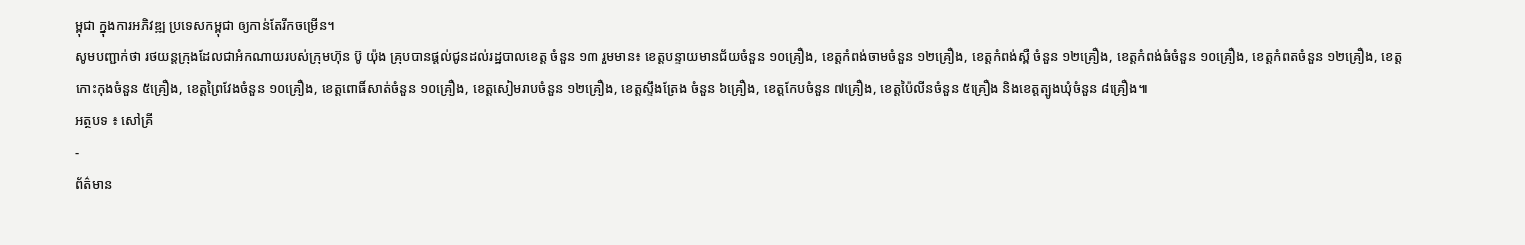ម្ពុជា ក្នុងការអភិវឌ្ឍ ប្រទេសកម្ពុជា ឲ្យកាន់តែរីកចម្រើន។
សូមបញ្ជាក់ថា រថយន្តក្រុងដែលជាអំកណាយរបស់ក្រុមហ៊ុន ប៊ូ យ៉ុង គ្រុបបានផ្តល់ជូនដល់រដ្ឋបាលខេត្ត ចំនួន ១៣ រួមមាន៖ ខេត្តបន្ទាយមានជ័យចំនួន ១០គ្រឿង, ខេត្តកំពង់ចាមចំនួន ១២គ្រឿង, ខេត្តកំពង់ស្ពឺ ចំនួន ១២គ្រឿង, ខេត្តកំពង់ធំចំនួន ១០គ្រឿង, ខេត្តកំពតចំនួន ១២គ្រឿង, ខេត្តកោះកុងចំនួន ៥គ្រឿង, ខេត្តព្រៃវែងចំនួន ១០គ្រឿង, ខេត្តពោធិ៍សាត់ចំនួន ១០គ្រឿង, ខេត្តសៀមរាបចំនួន ១២គ្រឿង, ខេត្តស្ទឹងត្រែង ចំនួន ៦គ្រឿង, ខេត្តកែបចំនួន ៧គ្រឿង, ខេត្តប៉ៃលីនចំនួន ៥គ្រឿង និងខេត្តត្បូងឃុំចំនួន ៨គ្រឿង៕
អត្ថបទ ៖ សៅគ្រី
-
ព័ត៌មាន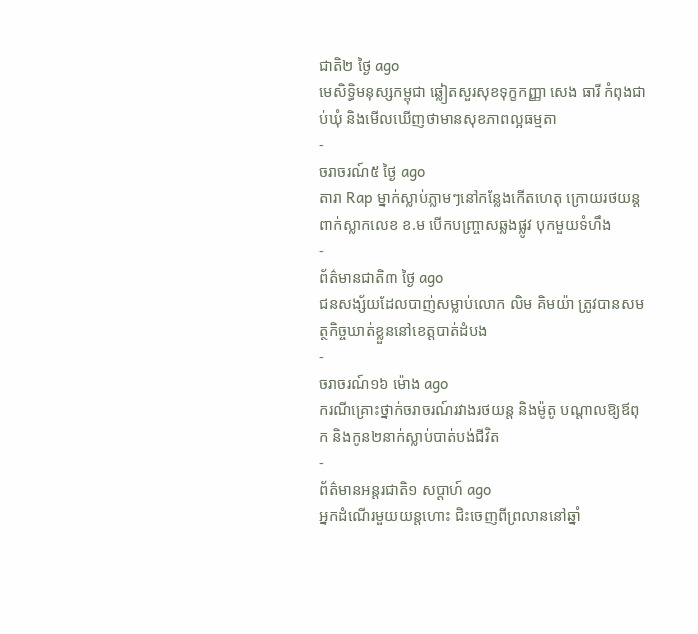ជាតិ២ ថ្ងៃ ago
មេសិទ្ធិមនុស្សកម្ពុជា ឆ្លៀតសួរសុខទុក្ខកញ្ញា សេង ធារី កំពុងជាប់ឃុំ និងមើលឃើញថាមានសុខភាពល្អធម្មតា
-
ចរាចរណ៍៥ ថ្ងៃ ago
តារា Rap ម្នាក់ស្លាប់ភ្លាមៗនៅកន្លែងកើតហេតុ ក្រោយរថយន្ដពាក់ស្លាកលេខ ខ.ម បើកបញ្ច្រាសឆ្លងផ្លូវ បុកមួយទំហឹង
-
ព័ត៌មានជាតិ៣ ថ្ងៃ ago
ជនសង្ស័យដែលបាញ់សម្លាប់លោក លិម គិមយ៉ា ត្រូវបានសមត្ថកិច្ចឃាត់ខ្លួននៅខេត្តបាត់ដំបង
-
ចរាចរណ៍១៦ ម៉ោង ago
ករណីគ្រោះថ្នាក់ចរាចរណ៍រវាងរថយន្ត និងម៉ូតូ បណ្ដាលឱ្យឪពុក និងកូន២នាក់ស្លាប់បាត់បង់ជីវិត
-
ព័ត៌មានអន្ដរជាតិ១ សប្តាហ៍ ago
អ្នកដំណើរមួយយន្តហោះ ជិះចេញពីព្រលាននៅឆ្នាំ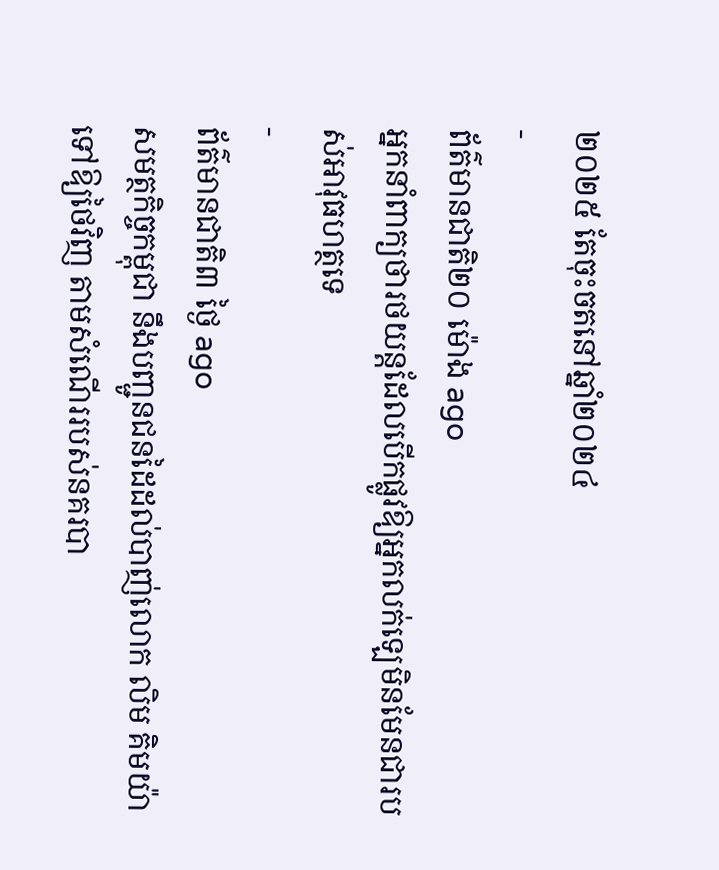២០២៥ តែចុះចតនៅឆ្នាំ២០២៤
-
ព័ត៌មានជាតិ២០ ម៉ោង ago
អ្នកនាំពាក្យថារថយន្តដែលបើកផ្លូវឱ្យអ្នកលក់ឡេមិនមែនជារបស់អាវុធហត្ថទេ
-
ព័ត៌មានជាតិ៣ ថ្ងៃ ago
សមត្ថកិច្ចកម្ពុជា នឹងបញ្ជូនជនដៃដល់បាញ់លោក លិម គិមយ៉ា ទៅឱ្យថៃវិញ តាមសំណើររបស់នគរបា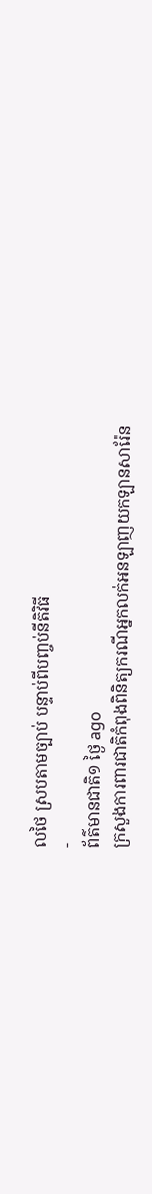លថៃ ស្របតាមច្បាប់ បន្ទាប់ពីបញ្ចប់នីតិវិធី
-
ព័ត៌មានជាតិ១ ថ្ងៃ ago
ក្រសួងការពារជាតិកំពុងពិនិត្យករណីអ្នកលក់អនឡាញយកឡានសារ៉ែន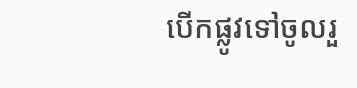បើកផ្លូវទៅចូលរួ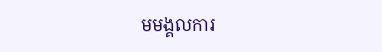មមង្គលការ